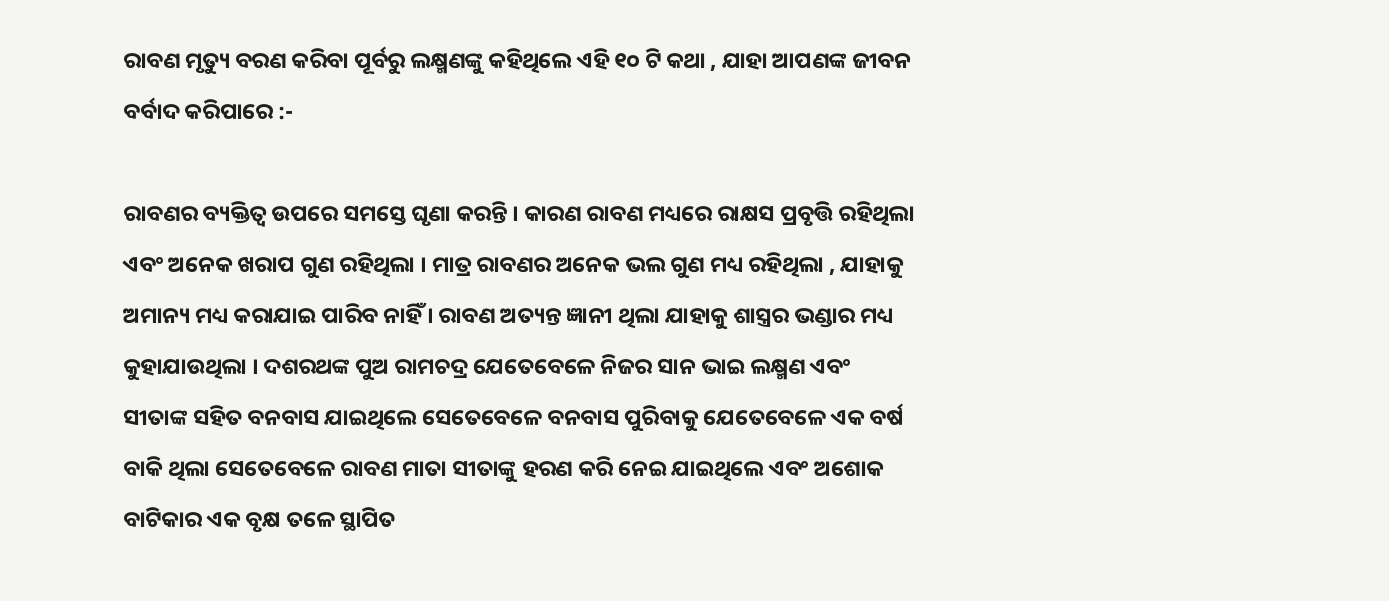ରାବଣ ମୃତ୍ୟୁ ବରଣ କରିବା ପୂର୍ବରୁ ଲକ୍ଷ୍ମଣଙ୍କୁ କହିଥିଲେ ଏହି ୧୦ ଟି କଥା , ଯାହା ଆପଣଙ୍କ ଜୀବନ ବର୍ବାଦ କରିପାରେ :-

ରାବଣର ବ୍ୟକ୍ତିତ୍ୱ ଉପରେ ସମସ୍ତେ ଘୃଣା କରନ୍ତି । କାରଣ ରାବଣ ମଧ୍ୟରେ ରାକ୍ଷସ ପ୍ରବୃତ୍ତି ରହିଥିଲା ଏବଂ ଅନେକ ଖରାପ ଗୁଣ ରହିଥିଲା । ମାତ୍ର ରାବଣର ଅନେକ ଭଲ ଗୁଣ ମଧ୍ୟ ରହିଥିଲା , ଯାହାକୁ ଅମାନ୍ୟ ମଧ୍ୟ କରାଯାଇ ପାରିବ ନାହିଁ । ରାବଣ ଅତ୍ୟନ୍ତ ଜ୍ଞାନୀ ଥିଲା ଯାହାକୁ ଶାସ୍ତ୍ରର ଭଣ୍ଡାର ମଧ୍ୟ କୁହାଯାଉଥିଲା । ଦଶରଥଙ୍କ ପୁଅ ରାମଚଦ୍ର ଯେତେବେଳେ ନିଜର ସାନ ଭାଇ ଲକ୍ଷ୍ମଣ ଏବଂ ସୀତାଙ୍କ ସହିତ ବନବାସ ଯାଇଥିଲେ ସେତେବେଳେ ବନବାସ ପୁରିବାକୁ ଯେତେବେଳେ ଏକ ବର୍ଷ ବାକି ଥିଲା ସେତେବେଳେ ରାବଣ ମାତା ସୀତାଙ୍କୁ ହରଣ କରି ନେଇ ଯାଇଥିଲେ ଏବଂ ଅଶୋକ ବାଟିକାର ଏକ ବୃକ୍ଷ ତଳେ ସ୍ଥାପିତ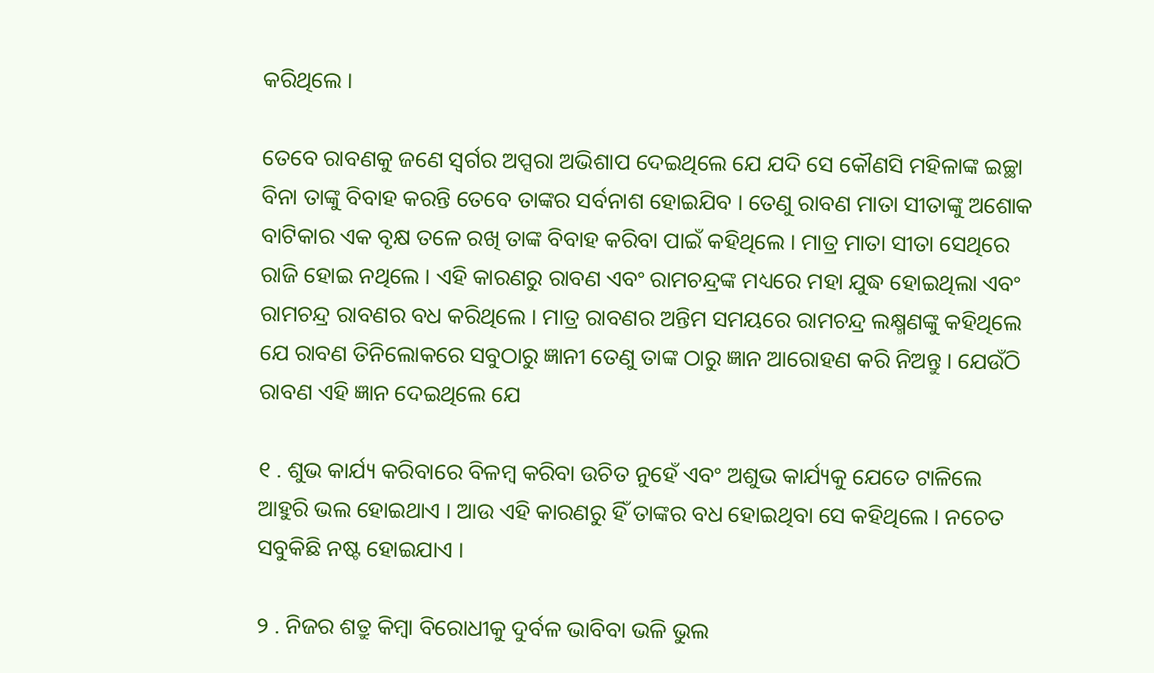କରିଥିଲେ ।

ତେବେ ରାବଣକୁ ଜଣେ ସ୍ୱର୍ଗର ଅପ୍ସରା ଅଭିଶାପ ଦେଇଥିଲେ ଯେ ଯଦି ସେ କୌଣସି ମହିଳାଙ୍କ ଇଚ୍ଛା ବିନା ତାଙ୍କୁ ବିବାହ କରନ୍ତି ତେବେ ତାଙ୍କର ସର୍ବନାଶ ହୋଇଯିବ । ତେଣୁ ରାବଣ ମାତା ସୀତାଙ୍କୁ ଅଶୋକ ବାଟିକାର ଏକ ବୃକ୍ଷ ତଳେ ରଖି ତାଙ୍କ ବିବାହ କରିବା ପାଇଁ କହିଥିଲେ । ମାତ୍ର ମାତା ସୀତା ସେଥିରେ ରାଜି ହୋଇ ନଥିଲେ । ଏହି କାରଣରୁ ରାବଣ ଏବଂ ରାମଚନ୍ଦ୍ରଙ୍କ ମଧ୍ୟରେ ମହା ଯୁଦ୍ଧ ହୋଇଥିଲା ଏବଂ ରାମଚନ୍ଦ୍ର ରାବଣର ବଧ କରିଥିଲେ । ମାତ୍ର ରାବଣର ଅନ୍ତିମ ସମୟରେ ରାମଚନ୍ଦ୍ର ଲକ୍ଷ୍ମଣଙ୍କୁ କହିଥିଲେ ଯେ ରାବଣ ତିନିଲୋକରେ ସବୁଠାରୁ ଜ୍ଞାନୀ ତେଣୁ ତାଙ୍କ ଠାରୁ ଜ୍ଞାନ ଆରୋହଣ କରି ନିଅନ୍ତୁ । ଯେଉଁଠି ରାବଣ ଏହି ଜ୍ଞାନ ଦେଇଥିଲେ ଯେ

୧ . ଶୁଭ କାର୍ଯ୍ୟ କରିବାରେ ବିଳମ୍ବ କରିବା ଉଚିତ ନୁହେଁ ଏବଂ ଅଶୁଭ କାର୍ଯ୍ୟକୁ ଯେତେ ଟାଳିଲେ ଆହୁରି ଭଲ ହୋଇଥାଏ । ଆଉ ଏହି କାରଣରୁ ହିଁ ତାଙ୍କର ବଧ ହୋଇଥିବା ସେ କହିଥିଲେ । ନଚେତ ସବୁକିଛି ନଷ୍ଟ ହୋଇଯାଏ ।

୨ . ନିଜର ଶତ୍ରୁ କିମ୍ବା ବିରୋଧୀକୁ ଦୁର୍ବଳ ଭାବିବା ଭଳି ଭୁଲ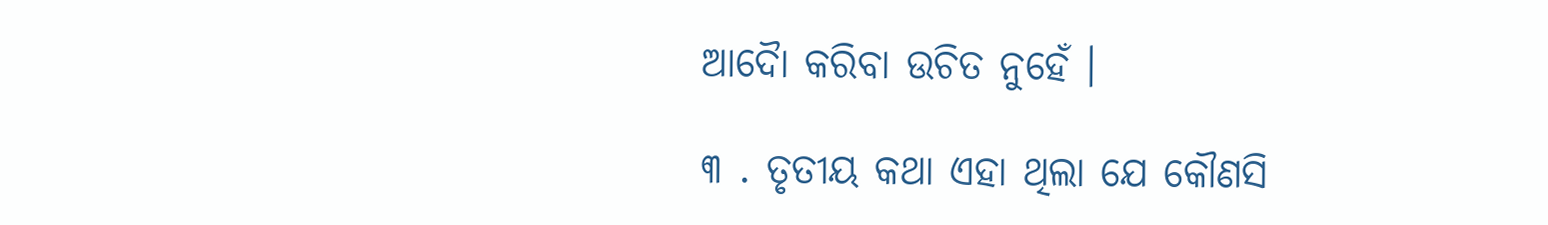ଆଦୋୖ କରିବା ଉଚିତ ନୁହେଁ ।

୩ . ତୃତୀୟ କଥା ଏହା ଥିଲା ଯେ କୌଣସି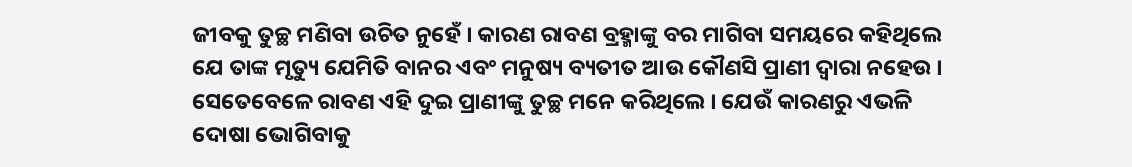ଜୀବକୁ ତୁଚ୍ଛ ମଣିବା ଉଚିତ ନୁହେଁ । କାରଣ ରାବଣ ବ୍ରହ୍ମାଙ୍କୁ ବର ମାଗିବା ସମୟରେ କହିଥିଲେ ଯେ ତାଙ୍କ ମୃତ୍ୟୁ ଯେମିତି ବାନର ଏବଂ ମନୁଷ୍ୟ ବ୍ୟତୀତ ଆଉ କୌଣସି ପ୍ରାଣୀ ଦ୍ୱାରା ନହେଉ । ସେତେବେଳେ ରାବଣ ଏହି ଦୁଇ ପ୍ରାଣୀଙ୍କୁ ତୁଚ୍ଛ ମନେ କରିଥିଲେ । ଯେଉଁ କାରଣରୁ ଏଭଳି ଦୋଷା ଭୋଗିବାକୁ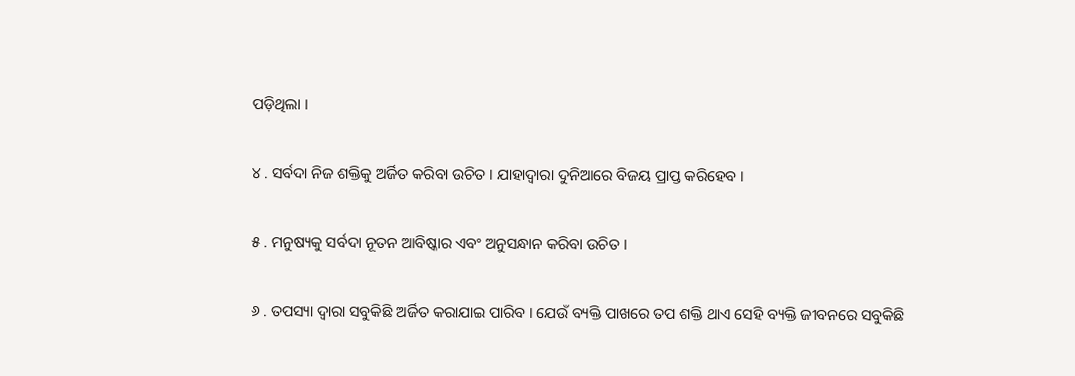ପଡ଼ିଥିଲା ।

୪ . ସର୍ବଦା ନିଜ ଶକ୍ତିକୁ ଅର୍ଜିତ କରିବା ଉଚିତ । ଯାହାଦ୍ୱାରା ଦୁନିଆରେ ବିଜୟ ପ୍ରାପ୍ତ କରିହେବ ।

୫ . ମନୁଷ୍ୟକୁ ସର୍ବଦା ନୂତନ ଆବିଷ୍କାର ଏବଂ ଅନୁସନ୍ଧାନ କରିବା ଉଚିତ ।

୬ . ତପସ୍ୟା ଦ୍ୱାରା ସବୁକିଛି ଅର୍ଜିତ କରାଯାଇ ପାରିବ । ଯେଉଁ ବ୍ୟକ୍ତି ପାଖରେ ତପ ଶକ୍ତି ଥାଏ ସେହି ବ୍ୟକ୍ତି ଜୀବନରେ ସବୁକିଛି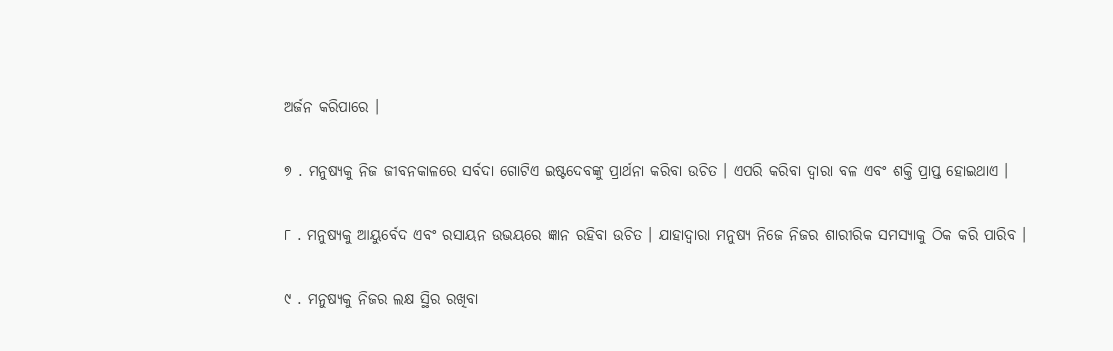ଅର୍ଜନ କରିପାରେ ।

୭ . ମନୁଷ୍ୟକୁ ନିଜ ଜୀବନକାଳରେ ସର୍ବଦା ଗୋଟିଏ ଇଷ୍ଟଦେବଙ୍କୁ ପ୍ରାର୍ଥନା କରିବା ଉଚିତ । ଏପରି କରିବା ଦ୍ୱାରା ବଳ ଏବଂ ଶକ୍ତି ପ୍ରାପ୍ତ ହୋଇଥାଏ ।

୮ . ମନୁଷ୍ୟକୁ ଆୟୁର୍ବେଦ ଏବଂ ରସାୟନ ଉଭୟରେ ଜ୍ଞାନ ରହିବା ଉଚିତ । ଯାହାଦ୍ୱାରା ମନୁଷ୍ୟ ନିଜେ ନିଜର ଶାରୀରିକ ସମସ୍ୟାକୁ ଠିକ କରି ପାରିବ ।

୯ . ମନୁଷ୍ୟକୁ ନିଜର ଲକ୍ଷ ସ୍ଥିର ରଖିବା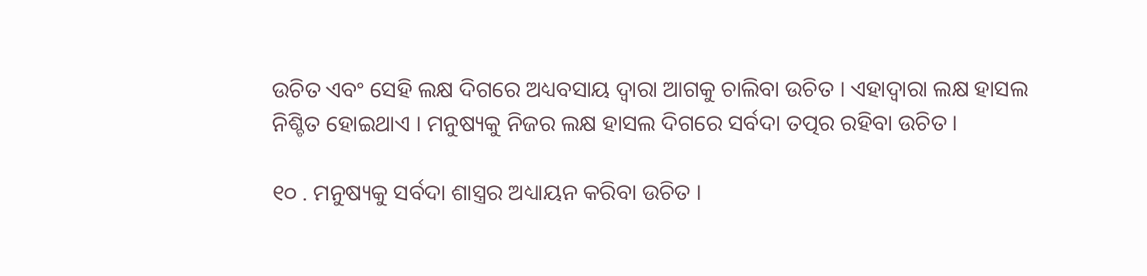ଉଚିତ ଏବଂ ସେହି ଲକ୍ଷ ଦିଗରେ ଅଧ୍ୟବସାୟ ଦ୍ୱାରା ଆଗକୁ ଚାଲିବା ଉଚିତ । ଏହାଦ୍ବାରା ଲକ୍ଷ ହାସଲ ନିଶ୍ଚିତ ହୋଇଥାଏ । ମନୁଷ୍ୟକୁ ନିଜର ଲକ୍ଷ ହାସଲ ଦିଗରେ ସର୍ବଦା ତତ୍ପର ରହିବା ଉଚିତ ।

୧୦ . ମନୁଷ୍ୟକୁ ସର୍ବଦା ଶାସ୍ତ୍ରର ଅଧ୍ୟାୟନ କରିବା ଉଚିତ ।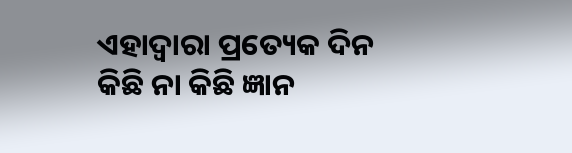ଏହାଦ୍ବାରା ପ୍ରତ୍ୟେକ ଦିନ କିଛି ନା କିଛି ଜ୍ଞାନ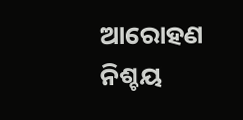ଆରୋହଣ ନିଶ୍ଚୟ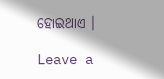ହୋଇଥାଏ ।

Leave a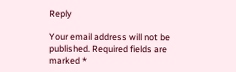Reply

Your email address will not be published. Required fields are marked *